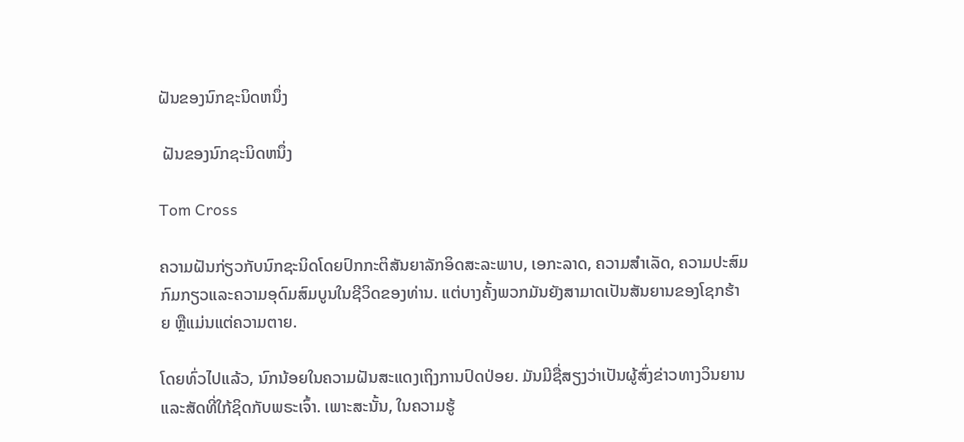ຝັນຂອງນົກຊະນິດຫນຶ່ງ

 ຝັນຂອງນົກຊະນິດຫນຶ່ງ

Tom Cross

ຄວາມຝັນກ່ຽວກັບນົກຊະນິດໂດຍປົກກະຕິສັນຍາລັກອິດສະລະພາບ, ເອກະລາດ, ຄວາມສໍາເລັດ, ຄວາມປະສົມກົມກຽວແລະຄວາມອຸດົມສົມບູນໃນຊີວິດຂອງທ່ານ. ແຕ່ບາງຄັ້ງພວກມັນຍັງສາມາດເປັນສັນຍານຂອງໂຊກຮ້າຍ ຫຼືແມ່ນແຕ່ຄວາມຕາຍ.

ໂດຍທົ່ວໄປແລ້ວ, ນົກນ້ອຍໃນຄວາມຝັນສະແດງເຖິງການປົດປ່ອຍ. ມັນມີຊື່ສຽງວ່າເປັນຜູ້ສົ່ງຂ່າວທາງວິນຍານແລະສັດທີ່ໃກ້ຊິດກັບພຣະເຈົ້າ. ເພາະສະນັ້ນ, ໃນຄວາມຮູ້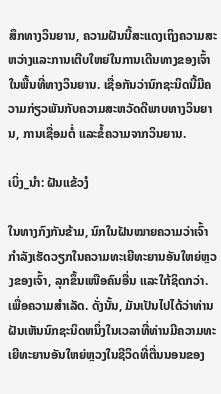ສຶກທາງວິນຍານ, ຄວາມຝັນນີ້ສະແດງເຖິງຄວາມສະຫວ່າງແລະການເຕີບໃຫຍ່ໃນການເດີນທາງຂອງເຈົ້າໃນພື້ນທີ່ທາງວິນຍານ. ເຊື່ອກັນວ່ານົກຊະນິດນີ້ມີຄວາມກ່ຽວພັນກັບຄວາມສະຫວັດດີພາບທາງວິນຍານ, ການເຊື່ອມຕໍ່ ແລະຂໍ້ຄວາມຈາກວິນຍານ.

ເບິ່ງ_ນຳ: ຝັນແຂ້ວງໍ

ໃນທາງກົງກັນຂ້າມ, ນົກໃນຝັນໝາຍຄວາມວ່າເຈົ້າກຳລັງເຮັດວຽກໃນຄວາມທະເຍີທະຍານອັນໃຫຍ່ຫຼວງຂອງເຈົ້າ, ລຸກຂຶ້ນເໜືອຄົນອື່ນ ແລະໃກ້ຊິດກວ່າ. ເພື່ອຄວາມສໍາເລັດ. ດັ່ງນັ້ນ, ມັນເປັນໄປໄດ້ວ່າທ່ານຝັນເຫັນນົກຊະນິດຫນຶ່ງໃນເວລາທີ່ທ່ານມີຄວາມທະເຍີທະຍານອັນໃຫຍ່ຫຼວງໃນຊີວິດທີ່ຕື່ນນອນຂອງ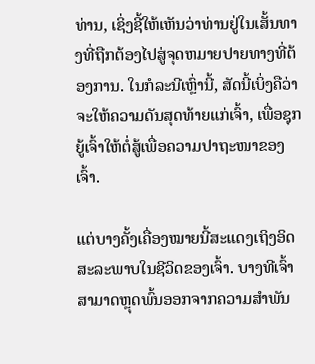ທ່ານ, ເຊິ່ງຊີ້ໃຫ້ເຫັນວ່າທ່ານຢູ່ໃນເສັ້ນທາງທີ່ຖືກຕ້ອງໄປສູ່ຈຸດຫມາຍປາຍທາງທີ່ຕ້ອງການ. ໃນກໍລະນີເຫຼົ່ານີ້, ສັດນີ້ເບິ່ງຄືວ່າຈະໃຫ້ຄວາມດັນສຸດທ້າຍແກ່ເຈົ້າ, ເພື່ອຊຸກຍູ້ເຈົ້າໃຫ້ຕໍ່ສູ້ເພື່ອຄວາມປາຖະໜາຂອງເຈົ້າ.

ແຕ່ບາງຄັ້ງເຄື່ອງໝາຍນີ້ສະແດງເຖິງອິດສະລະພາບໃນຊີວິດຂອງເຈົ້າ. ບາງທີເຈົ້າສາມາດຫຼຸດພົ້ນອອກຈາກຄວາມສຳພັນ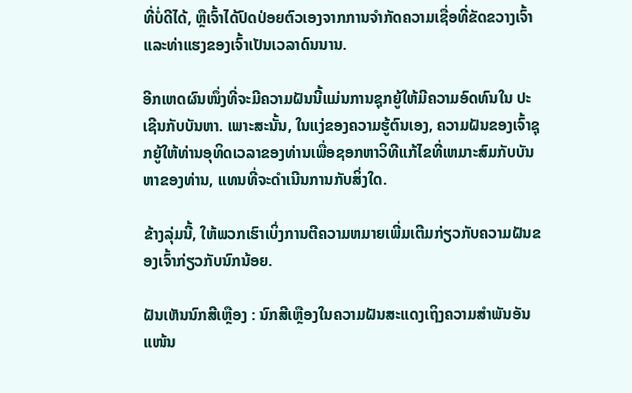ທີ່ບໍ່ດີໄດ້, ຫຼືເຈົ້າໄດ້ປົດປ່ອຍຕົວເອງຈາກການຈຳກັດຄວາມເຊື່ອທີ່ຂັດຂວາງເຈົ້າ ແລະທ່າແຮງຂອງເຈົ້າເປັນເວລາດົນນານ.

ອີກເຫດຜົນໜຶ່ງທີ່ຈະມີຄວາມຝັນນີ້ແມ່ນການຊຸກຍູ້ໃຫ້ມີຄວາມອົດທົນໃນ ປະເຊີນກັບບັນຫາ. ເພາະສະນັ້ນ, ໃນແງ່ຂອງຄວາມຮູ້ຕົນເອງ, ຄວາມຝັນຂອງເຈົ້າຊຸກຍູ້ໃຫ້ທ່ານອຸທິດເວລາຂອງທ່ານເພື່ອຊອກຫາວິທີແກ້ໄຂທີ່ເຫມາະສົມກັບບັນຫາຂອງທ່ານ, ແທນທີ່ຈະດໍາເນີນການກັບສິ່ງໃດ.

ຂ້າງລຸ່ມນີ້, ໃຫ້ພວກເຮົາເບິ່ງການຕີຄວາມຫມາຍເພີ່ມເຕີມກ່ຽວກັບຄວາມຝັນຂອງເຈົ້າກ່ຽວກັບນົກນ້ອຍ.

ຝັນເຫັນນົກສີເຫຼືອງ : ນົກສີເຫຼືອງໃນຄວາມຝັນສະແດງເຖິງຄວາມສຳພັນອັນແໜ້ນ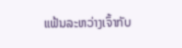ແຟ້ນລະຫວ່າງເຈົ້າກັບ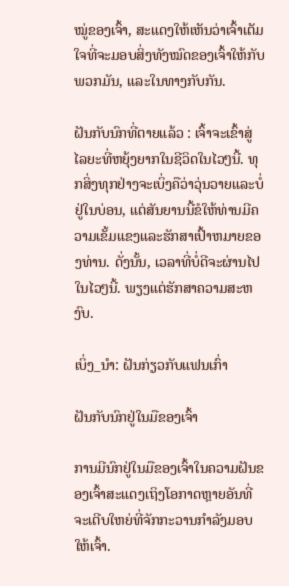ໝູ່ຂອງເຈົ້າ, ສະແດງໃຫ້ເຫັນວ່າເຈົ້າເຕັມໃຈທີ່ຈະມອບສິ່ງທັງໝົດຂອງເຈົ້າໃຫ້ກັບພວກມັນ, ແລະໃນທາງກັບກັນ.

ຝັນກັບນົກທີ່ຕາຍແລ້ວ : ເຈົ້າຈະເຂົ້າສູ່ໄລຍະທີ່ຫຍຸ້ງຍາກໃນຊີວິດໃນໄວໆນີ້. ທຸກສິ່ງທຸກຢ່າງຈະເບິ່ງຄືວ່າວຸ່ນວາຍແລະບໍ່ຢູ່ໃນບ່ອນ, ແຕ່ສັນຍານນີ້ຂໍໃຫ້ທ່ານມີຄວາມເຂັ້ມແຂງແລະຮັກສາເປົ້າຫມາຍຂອງທ່ານ. ດັ່ງນັ້ນ, ເວລາທີ່ບໍ່ດີຈະຜ່ານໄປໃນໄວໆນີ້. ພຽງແຕ່ຮັກສາຄວາມສະຫງົບ.

ເບິ່ງ_ນຳ: ຝັນກ່ຽວກັບແຟນເກົ່າ

ຝັນກັບນົກຢູ່ໃນມືຂອງເຈົ້າ

ການມີນົກຢູ່ໃນມືຂອງເຈົ້າໃນຄວາມຝັນຂອງເຈົ້າສະແດງເຖິງໂອກາດຫຼາຍອັນທີ່ຈະເຕີບໃຫຍ່ທີ່ຈັກກະວານກຳລັງມອບໃຫ້ເຈົ້າ.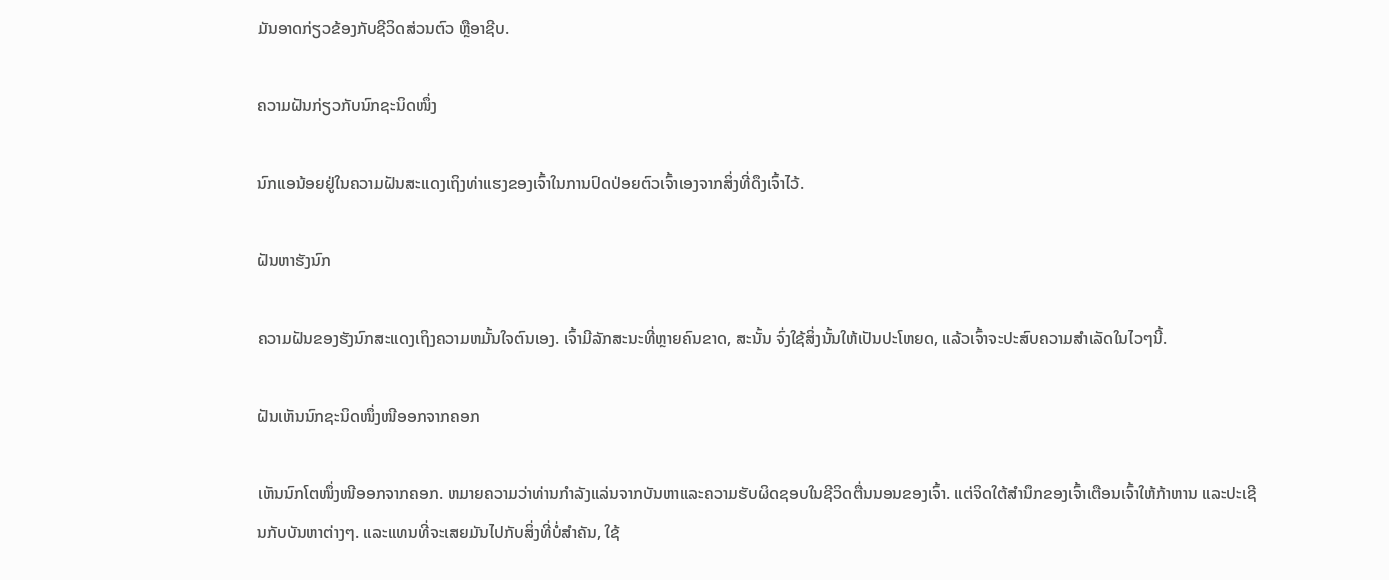ມັນອາດກ່ຽວຂ້ອງກັບຊີວິດສ່ວນຕົວ ຫຼືອາຊີບ.

ຄວາມຝັນກ່ຽວກັບນົກຊະນິດໜຶ່ງ

ນົກແອນ້ອຍຢູ່ໃນຄວາມຝັນສະແດງເຖິງທ່າແຮງຂອງເຈົ້າໃນການປົດປ່ອຍຕົວເຈົ້າເອງຈາກສິ່ງທີ່ດຶງເຈົ້າໄວ້.

ຝັນຫາຮັງນົກ

ຄວາມຝັນຂອງຮັງນົກສະແດງເຖິງຄວາມຫມັ້ນໃຈຕົນເອງ. ເຈົ້າມີລັກສະນະທີ່ຫຼາຍຄົນຂາດ, ສະນັ້ນ ຈົ່ງໃຊ້ສິ່ງນັ້ນໃຫ້ເປັນປະໂຫຍດ, ແລ້ວເຈົ້າຈະປະສົບຄວາມສຳເລັດໃນໄວໆນີ້.

ຝັນເຫັນນົກຊະນິດໜຶ່ງໜີອອກຈາກຄອກ

ເຫັນນົກໂຕໜຶ່ງໜີອອກຈາກຄອກ. ຫມາຍຄວາມວ່າທ່ານກໍາລັງແລ່ນຈາກບັນຫາແລະຄວາມຮັບຜິດຊອບໃນຊີວິດຕື່ນນອນຂອງເຈົ້າ. ແຕ່ຈິດໃຕ້ສຳນຶກຂອງເຈົ້າເຕືອນເຈົ້າໃຫ້ກ້າຫານ ແລະປະເຊີນກັບບັນຫາຕ່າງໆ. ແລະແທນທີ່ຈະເສຍມັນໄປກັບສິ່ງທີ່ບໍ່ສຳຄັນ, ໃຊ້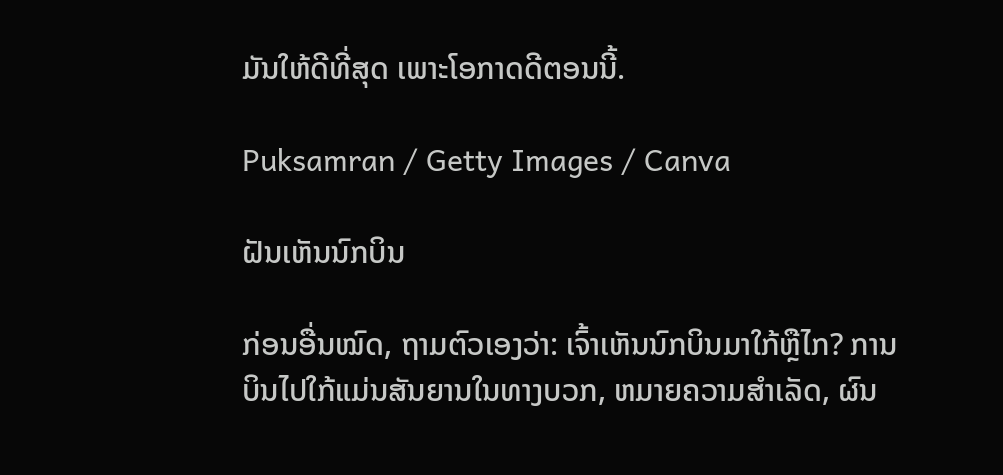ມັນໃຫ້ດີທີ່ສຸດ ເພາະໂອກາດດີຕອນນີ້.

Puksamran / Getty Images / Canva

ຝັນເຫັນນົກບິນ

ກ່ອນອື່ນໝົດ, ຖາມຕົວເອງວ່າ: ເຈົ້າເຫັນນົກບິນມາໃກ້ຫຼືໄກ? ການບິນໄປໃກ້ແມ່ນສັນຍານໃນທາງບວກ, ຫມາຍຄວາມສໍາເລັດ, ຜົນ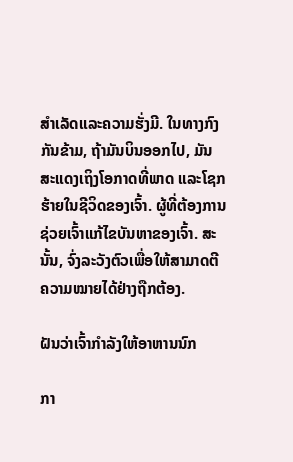ສໍາເລັດແລະຄວາມຮັ່ງມີ. ໃນທາງກົງກັນຂ້າມ, ຖ້າມັນບິນອອກໄປ, ມັນສະແດງເຖິງໂອກາດທີ່ພາດ ແລະໂຊກຮ້າຍໃນຊີວິດຂອງເຈົ້າ. ຜູ້ທີ່ຕ້ອງການຊ່ວຍເຈົ້າແກ້ໄຂບັນຫາຂອງເຈົ້າ. ສະນັ້ນ, ຈົ່ງລະວັງຕົວເພື່ອໃຫ້ສາມາດຕີຄວາມໝາຍໄດ້ຢ່າງຖືກຕ້ອງ.

ຝັນວ່າເຈົ້າກຳລັງໃຫ້ອາຫານນົກ

ກາ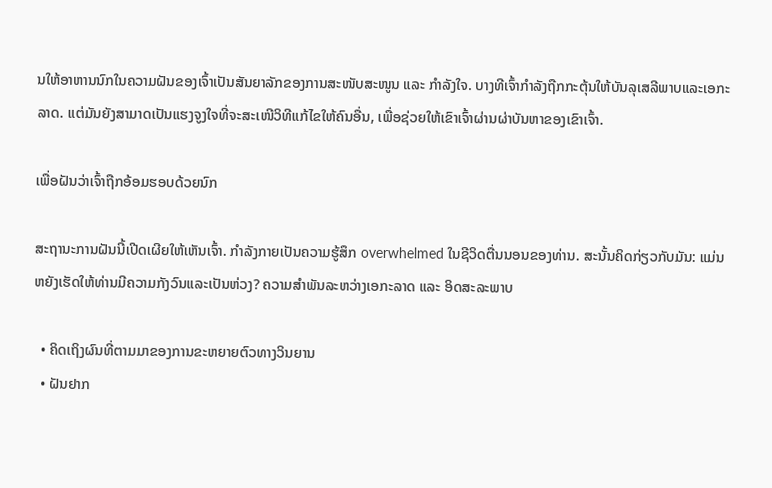ນໃຫ້ອາຫານນົກໃນຄວາມຝັນຂອງເຈົ້າເປັນສັນຍາລັກຂອງການສະໜັບສະໜູນ ແລະ ກຳລັງໃຈ. ບາງທີເຈົ້າກໍາລັງຖືກກະຕຸ້ນໃຫ້ບັນລຸເສລີພາບແລະເອກະລາດ. ແຕ່ມັນຍັງສາມາດເປັນແຮງຈູງໃຈທີ່ຈະສະເໜີວິທີແກ້ໄຂໃຫ້ຄົນອື່ນ, ເພື່ອຊ່ວຍໃຫ້ເຂົາເຈົ້າຜ່ານຜ່າບັນຫາຂອງເຂົາເຈົ້າ.

ເພື່ອຝັນວ່າເຈົ້າຖືກອ້ອມຮອບດ້ວຍນົກ

ສະຖານະການຝັນນີ້ເປີດເຜີຍໃຫ້ເຫັນເຈົ້າ. ກໍາລັງກາຍເປັນຄວາມຮູ້ສຶກ overwhelmed ໃນຊີວິດຕື່ນນອນຂອງທ່ານ. ສະນັ້ນຄິດກ່ຽວກັບມັນ: ແມ່ນຫຍັງເຮັດໃຫ້ທ່ານມີຄວາມກັງວົນແລະເປັນຫ່ວງ? ຄວາມສຳພັນລະຫວ່າງເອກະລາດ ແລະ ອິດສະລະພາບ

  • ຄິດເຖິງຜົນທີ່ຕາມມາຂອງການຂະຫຍາຍຕົວທາງວິນຍານ
  • ຝັນຢາກ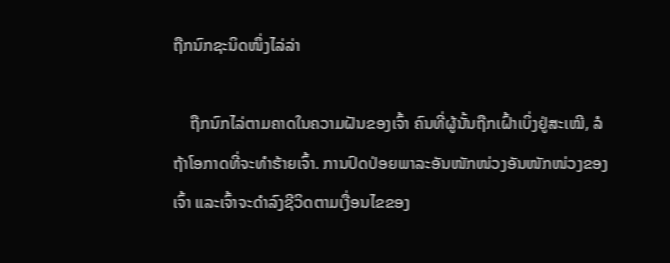ຖືກນົກຊະນິດໜຶ່ງໄລ່ລ່າ

    ຖືກນົກໄລ່ຕາມຄາດໃນຄວາມຝັນຂອງເຈົ້າ ຄົນທີ່ຜູ້ນັ້ນຖືກເຝົ້າເບິ່ງຢູ່ສະເໝີ, ລໍຖ້າໂອກາດທີ່ຈະທຳຮ້າຍເຈົ້າ. ການປົດປ່ອຍພາລະອັນໜັກໜ່ວງອັນໜັກໜ່ວງຂອງເຈົ້າ ແລະເຈົ້າຈະດຳລົງຊີວິດຕາມເງື່ອນໄຂຂອງ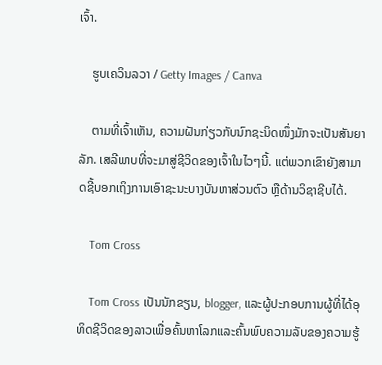ເຈົ້າ.

    ຮູບເຄວິນລວາ / Getty Images / Canva

    ຕາມທີ່ເຈົ້າເຫັນ, ຄວາມຝັນກ່ຽວກັບນົກຊະນິດໜຶ່ງມັກຈະເປັນສັນຍາລັກ. ເສລີພາບທີ່ຈະມາສູ່ຊີວິດຂອງເຈົ້າໃນໄວໆນີ້. ແຕ່ພວກເຂົາຍັງສາມາດຊີ້ບອກເຖິງການເອົາຊະນະບາງບັນຫາສ່ວນຕົວ ຫຼືດ້ານວິຊາຊີບໄດ້.

    Tom Cross

    Tom Cross ເປັນນັກຂຽນ, blogger, ແລະຜູ້ປະກອບການຜູ້ທີ່ໄດ້ອຸທິດຊີວິດຂອງລາວເພື່ອຄົ້ນຫາໂລກແລະຄົ້ນພົບຄວາມລັບຂອງຄວາມຮູ້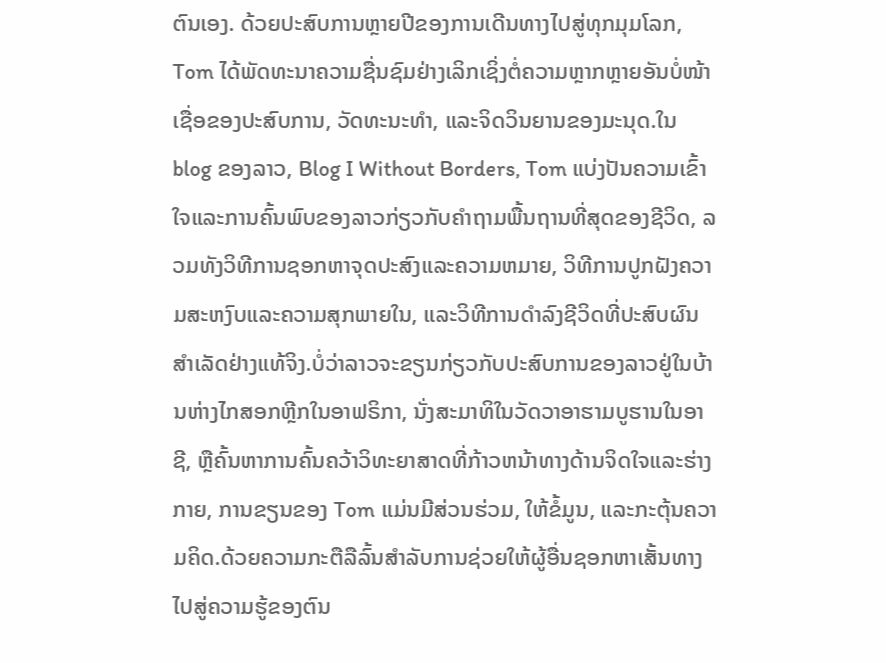ຕົນເອງ. ດ້ວຍປະສົບການຫຼາຍປີຂອງການເດີນທາງໄປສູ່ທຸກມຸມໂລກ, Tom ໄດ້ພັດທະນາຄວາມຊື່ນຊົມຢ່າງເລິກເຊິ່ງຕໍ່ຄວາມຫຼາກຫຼາຍອັນບໍ່ໜ້າເຊື່ອຂອງປະສົບການ, ວັດທະນະທຳ, ແລະຈິດວິນຍານຂອງມະນຸດ.ໃນ blog ຂອງລາວ, Blog I Without Borders, Tom ແບ່ງປັນຄວາມເຂົ້າໃຈແລະການຄົ້ນພົບຂອງລາວກ່ຽວກັບຄໍາຖາມພື້ນຖານທີ່ສຸດຂອງຊີວິດ, ລວມທັງວິທີການຊອກຫາຈຸດປະສົງແລະຄວາມຫມາຍ, ວິທີການປູກຝັງຄວາມສະຫງົບແລະຄວາມສຸກພາຍໃນ, ແລະວິທີການດໍາລົງຊີວິດທີ່ປະສົບຜົນສໍາເລັດຢ່າງແທ້ຈິງ.ບໍ່ວ່າລາວຈະຂຽນກ່ຽວກັບປະສົບການຂອງລາວຢູ່ໃນບ້ານຫ່າງໄກສອກຫຼີກໃນອາຟຣິກາ, ນັ່ງສະມາທິໃນວັດວາອາຮາມບູຮານໃນອາຊີ, ຫຼືຄົ້ນຫາການຄົ້ນຄວ້າວິທະຍາສາດທີ່ກ້າວຫນ້າທາງດ້ານຈິດໃຈແລະຮ່າງກາຍ, ການຂຽນຂອງ Tom ແມ່ນມີສ່ວນຮ່ວມ, ໃຫ້ຂໍ້ມູນ, ແລະກະຕຸ້ນຄວາມຄິດ.ດ້ວຍຄວາມກະຕືລືລົ້ນສໍາລັບການຊ່ວຍໃຫ້ຜູ້ອື່ນຊອກຫາເສັ້ນທາງໄປສູ່ຄວາມຮູ້ຂອງຕົນ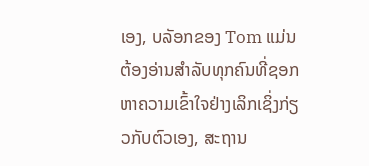ເອງ, ບລັອກຂອງ Tom ແມ່ນຕ້ອງອ່ານສໍາລັບທຸກຄົນທີ່ຊອກຫາຄວາມເຂົ້າໃຈຢ່າງເລິກເຊິ່ງກ່ຽວກັບຕົວເອງ, ສະຖານ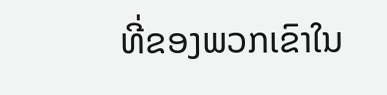ທີ່ຂອງພວກເຂົາໃນ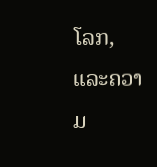ໂລກ, ແລະຄວາມ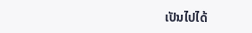ເປັນໄປໄດ້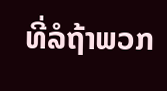ທີ່ລໍຖ້າພວກ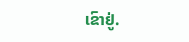ເຂົາຢູ່.